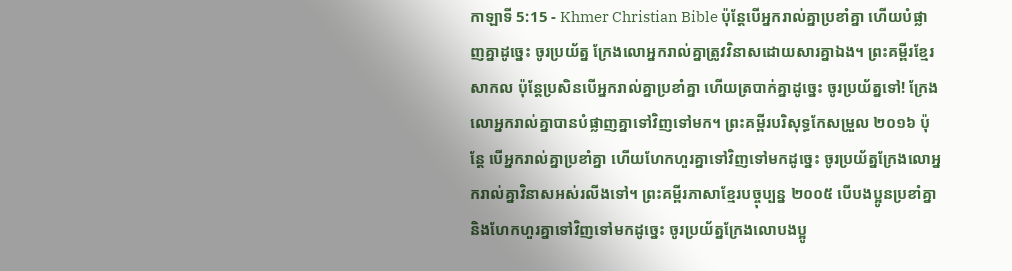កាឡាទី 5:15 - Khmer Christian Bible ប៉ុន្ដែបើអ្នករាល់គ្នាប្រខាំគ្នា ហើយបំផ្លាញគ្នាដូច្នេះ ចូរប្រយ័ត្ន ក្រែងលោអ្នករាល់គ្នាត្រូវវិនាសដោយសារគ្នាឯង។ ព្រះគម្ពីរខ្មែរសាកល ប៉ុន្តែប្រសិនបើអ្នករាល់គ្នាប្រខាំគ្នា ហើយត្របាក់គ្នាដូច្នេះ ចូរប្រយ័ត្នទៅ! ក្រែងលោអ្នករាល់គ្នាបានបំផ្លាញគ្នាទៅវិញទៅមក។ ព្រះគម្ពីរបរិសុទ្ធកែសម្រួល ២០១៦ ប៉ុន្ដែ បើអ្នករាល់គ្នាប្រខាំគ្នា ហើយហែកហួរគ្នាទៅវិញទៅមកដូច្នេះ ចូរប្រយ័ត្នក្រែងលោអ្នករាល់គ្នាវិនាសអស់រលីងទៅ។ ព្រះគម្ពីរភាសាខ្មែរបច្ចុប្បន្ន ២០០៥ បើបងប្អូនប្រខាំគ្នា និងហែកហួរគ្នាទៅវិញទៅមកដូច្នេះ ចូរប្រយ័ត្នក្រែងលោបងប្អូ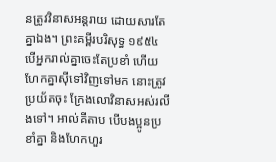នត្រូវវិនាសអន្តរាយ ដោយសារតែគ្នាឯង។ ព្រះគម្ពីរបរិសុទ្ធ ១៩៥៤ បើអ្នករាល់គ្នាចេះតែប្រខាំ ហើយហែកគ្នាស៊ីទៅវិញទៅមក នោះត្រូវប្រយ័តចុះ ក្រែងលោវិនាសអស់រលីងទៅ។ អាល់គីតាប បើបងប្អូនប្រខាំគ្នា និងហែកហួរ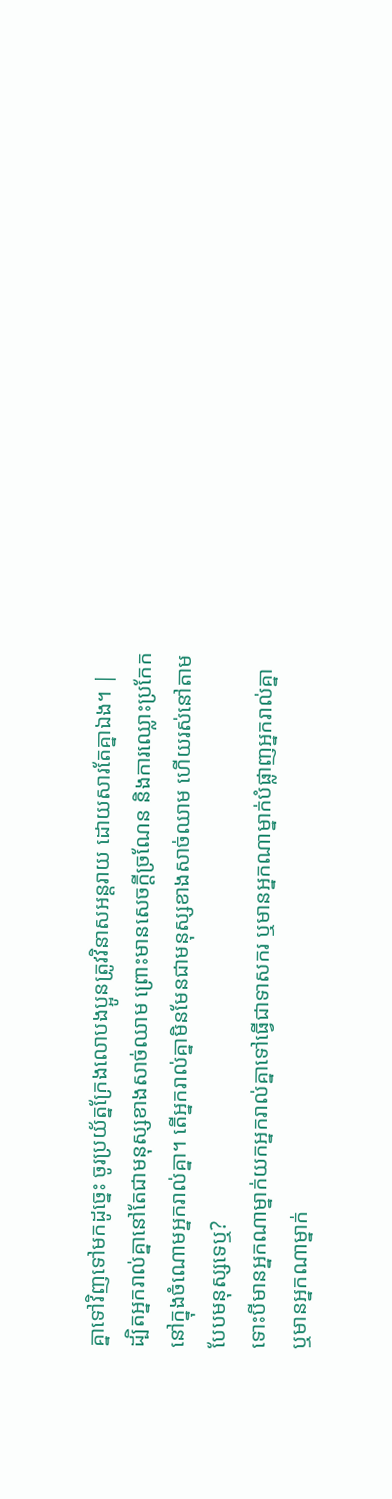គ្នាទៅវិញទៅមកដូច្នេះ ចូរប្រយ័ត្នក្រែងលោបងប្អូនត្រូវវិនាសអន្ដរាយ ដោយសារតែគ្នាឯង។ |
ដ្បិតអ្នករាល់គ្នានៅតែជាមនុស្សខាងសាច់ឈាម ព្រោះមានសេចក្ដីច្រណែន និងការឈ្លោះប្រកែកនៅក្នុងចំណោមអ្នករាល់គ្នា។ តើអ្នករាល់គ្នាមិនមែនជាមនុស្សខាងសាច់ឈាម ហើយរស់នៅតាមបែបមនុស្សទេឬ?
ទោះបីមានអ្នកណាម្នាក់យកអ្នករាល់គ្នាទៅធ្វើជាទាសករ ឬមានអ្នកណាម្នាក់បំផ្លាញអ្នករាល់គ្នា ឬមានអ្នកណាម្នាក់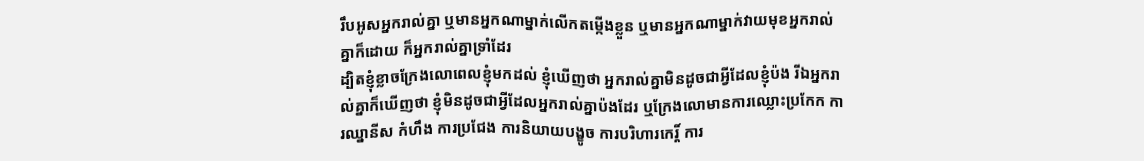រឹបអូសអ្នករាល់គ្នា ឬមានអ្នកណាម្នាក់លើកតម្កើងខ្លួន ឬមានអ្នកណាម្នាក់វាយមុខអ្នករាល់គ្នាក៏ដោយ ក៏អ្នករាល់គ្នាទ្រាំដែរ
ដ្បិតខ្ញុំខ្លាចក្រែងលោពេលខ្ញុំមកដល់ ខ្ញុំឃើញថា អ្នករាល់គ្នាមិនដូចជាអ្វីដែលខ្ញុំប៉ង រីឯអ្នករាល់គ្នាក៏ឃើញថា ខ្ញុំមិនដូចជាអ្វីដែលអ្នករាល់គ្នាប៉ងដែរ ឬក្រែងលោមានការឈ្លោះប្រកែក ការឈ្នានីស កំហឹង ការប្រជែង ការនិយាយបង្ខូច ការបរិហារកេរ្ដិ៍ ការ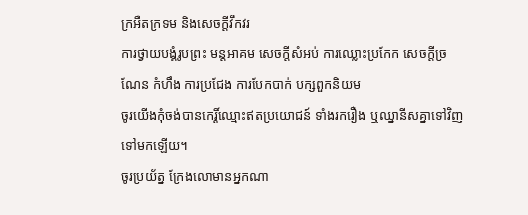ក្រអឺតក្រទម និងសេចក្ដីវឹកវរ
ការថ្វាយបង្គំរូបព្រះ មន្តអាគម សេចក្តីសំអប់ ការឈ្លោះប្រកែក សេចក្ដីច្រណែន កំហឹង ការប្រជែង ការបែកបាក់ បក្សពួកនិយម
ចូរយើងកុំចង់បានកេរ្តិ៍ឈ្មោះឥតប្រយោជន៍ ទាំងរករឿង ឬឈ្នានីសគ្នាទៅវិញទៅមកឡើយ។
ចូរប្រយ័ត្ន ក្រែងលោមានអ្នកណា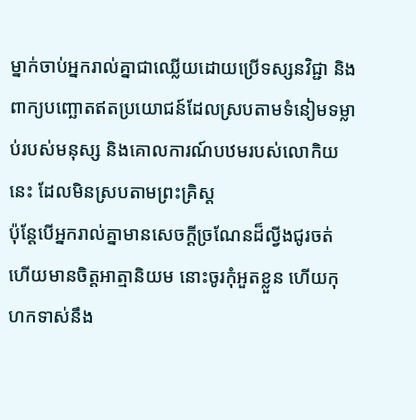ម្នាក់ចាប់អ្នករាល់គ្នាជាឈ្លើយដោយប្រើទស្សនវិជ្ជា និងពាក្យបញ្ឆោតឥតប្រយោជន៍ដែលស្របតាមទំនៀមទម្លាប់របស់មនុស្ស និងគោលការណ៍បឋមរបស់លោកិយនេះ ដែលមិនស្របតាមព្រះគ្រិស្ដ
ប៉ុន្ដែបើអ្នករាល់គ្នាមានសេចក្ដីច្រណែនដ៏ល្វីងជូរចត់ ហើយមានចិត្ដអាត្មានិយម នោះចូរកុំអួតខ្លួន ហើយកុហកទាស់នឹង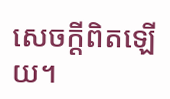សេចក្ដីពិតឡើយ។